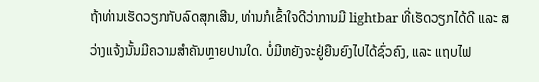ຖ້າທ່ານເຮັດວຽກກັບລົດສຸກເສີນ, ທ່ານກໍເຂົ້າໃຈດີວ່າການມີ lightbar ທີ່ເຮັດວຽກໄດ້ດີ ແລະ ສວ່າງແຈ້ງນັ້ນມີຄວາມສຳຄັນຫຼາຍປານໃດ. ບໍ່ມີຫຍັງຈະຢູ່ຍືນຍົງໄປໄດ້ຊົ່ວຄົງ, ແລະ ແຖບໄຟ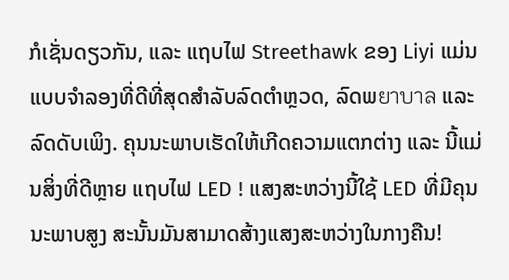ກໍເຊັ່ນດຽວກັນ, ແລະ ແຖບໄຟ Streethawk ຂອງ Liyi ແມ່ນແບບຈຳລອງທີ່ດີທີ່ສຸດສຳລັບລົດຕຳຫຼວດ, ລົດພยาบาล ແລະ ລົດດັບເພິງ. ຄຸນນະພາບເຮັດໃຫ້ເກີດຄວາມແຕກຕ່າງ ແລະ ນີ້ແມ່ນສິ່ງທີ່ດີຫຼາຍ ແຖບໄຟ LED ! ແສງສະຫວ່າງນີ້ໃຊ້ LED ທີ່ມີຄຸນນະພາບສູງ ສະນັ້ນມັນສາມາດສ້າງແສງສະຫວ່າງໃນກາງຄືນ!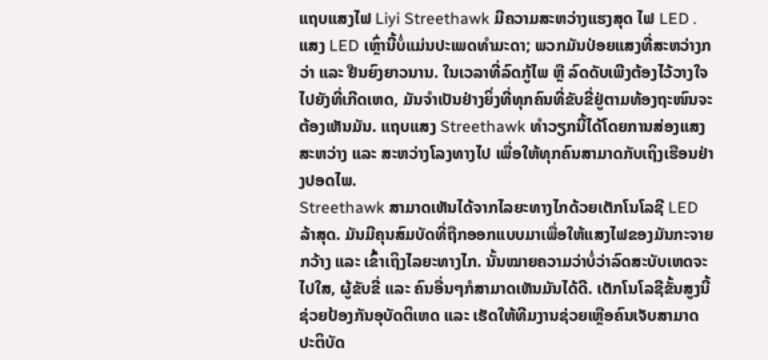ແຖບແສງໄຟ Liyi Streethawk ມີຄວາມສະຫວ່າງແຮງສຸດ ໄຟ LED . ແສງ LED ເຫຼົ່ານີ້ບໍ່ແມ່ນປະເພດທຳມະດາ; ພວກມັນປ່ອຍແສງທີ່ສະຫວ່າງກວ່າ ແລະ ຢືນຍົງຍາວນານ. ໃນເວລາທີ່ລົດກູ້ໄພ ຫຼື ລົດດັບເພີງຕ້ອງໄວ້ວາງໃຈໄປຍັງທີ່ເກີດເຫດ, ມັນຈຳເປັນຢ່າງຍິ່ງທີ່ທຸກຄົນທີ່ຂັບຂີ່ຢູ່ຕາມທ້ອງຖະໜົນຈະຕ້ອງເຫັນມັນ. ແຖບແສງ Streethawk ທຳວຽກນີ້ໄດ້ໂດຍການສ່ອງແສງສະຫວ່າງ ແລະ ສະຫວ່າງໂລງທາງໄປ ເພື່ອໃຫ້ທຸກຄົນສາມາດກັບເຖິງເຮືອນຢ່າງປອດໄພ.
Streethawk ສາມາດເຫັນໄດ້ຈາກໄລຍະທາງໄກດ້ວຍເຕັກໂນໂລຊີ LED ລ້າສຸດ. ມັນມີຄຸນສົມບັດທີ່ຖືກອອກແບບມາເພື່ອໃຫ້ແສງໄຟຂອງມັນກະຈາຍກວ້າງ ແລະ ເຂົ້າເຖິງໄລຍະທາງໄກ. ນັ້ນໝາຍຄວາມວ່າບໍ່ວ່າລົດສະບັບເຫດຈະໄປໃສ, ຜູ້ຂັບຂີ່ ແລະ ຄົນອື່ນໆກໍສາມາດເຫັນມັນໄດ້ດີ. ເຕັກໂນໂລຊີຂັ້ນສູງນີ້ຊ່ວຍປ້ອງກັນອຸບັດຕິເຫດ ແລະ ເຮັດໃຫ້ທີມງານຊ່ວຍເຫຼືອຄົນເຈັບສາມາດປະຕິບັດ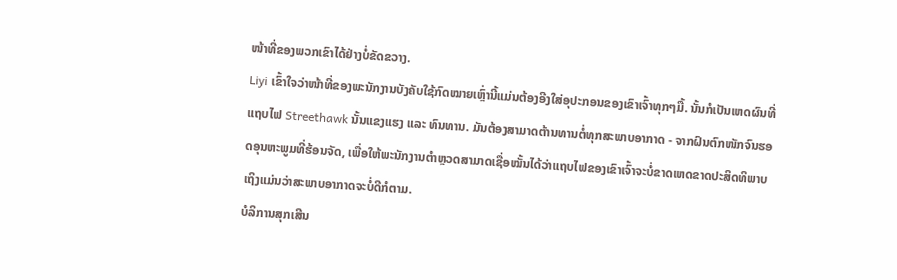ໜ້າທີ່ຂອງພວກເຂົາໄດ້ຢ່າງບໍ່ຂັດຂວາງ.
Liyi ເຂົ້າໃຈວ່າໜ້າທີ່ຂອງພະນັກງານບັງຄັບໃຊ້ກົດໝາຍເຫຼົ່ານີ້ແມ່ນຕ້ອງອີງໃສ່ອຸປະກອນຂອງເຂົາເຈົ້າທຸກໆມື້. ນັ້ນກໍເປັນເຫດຜົນທີ່ແຖບໄຟ Streethawk ນັ້ນແຂງແຮງ ແລະ ທົນທານ. ມັນຕ້ອງສາມາດຕ້ານທານຕໍ່ທຸກສະພາບອາກາດ - ຈາກຝົນຕົກໜັກຈົນຮອດອຸນຫະພູມທີ່ຮ້ອນຈັດ, ເພື່ອໃຫ້ພະນັກງານຕຳຫຼວດສາມາດເຊື່ອໝັ້ນໄດ້ວ່າແຖບໄຟຂອງເຂົາເຈົ້າຈະບໍ່ຂາດເຫດຂາດປະສິດທິພາບ ເຖິງແມ່ນວ່າສະພາບອາກາດຈະບໍ່ດີກໍຕາມ.
ບໍລິການສຸກເສີນ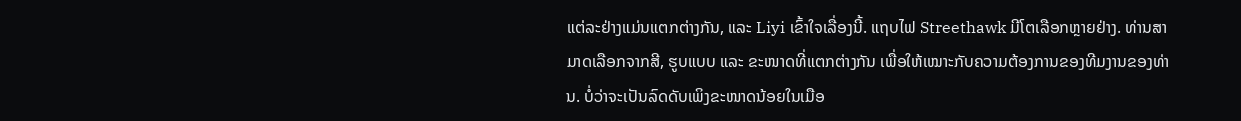ແຕ່ລະຢ່າງແມ່ນແຕກຕ່າງກັນ, ແລະ Liyi ເຂົ້າໃຈເລື່ອງນີ້. ແຖບໄຟ Streethawk ມີໂຕເລືອກຫຼາຍຢ່າງ. ທ່ານສາມາດເລືອກຈາກສີ, ຮູບແບບ ແລະ ຂະໜາດທີ່ແຕກຕ່າງກັນ ເພື່ອໃຫ້ເໝາະກັບຄວາມຕ້ອງການຂອງທີມງານຂອງທ່ານ. ບໍ່ວ່າຈະເປັນລົດດັບເພິງຂະໜາດນ້ອຍໃນເມືອ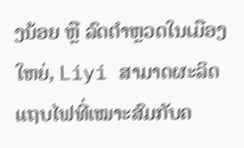ງນ້ອຍ ຫຼື ລົດຕຳຫຼວດໃນເມືອງໃຫຍ່, Liyi ສາມາດຜະລິດແຖບໄຟທີ່ເໝາະສົມກັບຄ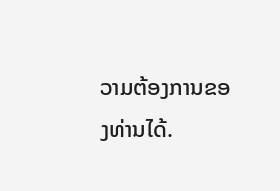ວາມຕ້ອງການຂອງທ່ານໄດ້.